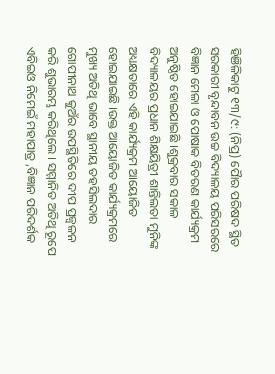ହିଞିଳିକାଟୁ ୧୩/୯: (ନିପ୍ର) ପୋୖର ପରିଷଦ ସ୍ଥିତ ସରକାରୀ ବୃନ୍ଦାବନ ଉଚ୍ଚ ବିଦ୍ୟାଳୟ ପରିସରରେ ବିଜ୍ଞାନ ମେଳା ଓ ପୋଷାକ ବିତରଣ କାର୍ଯ୍ୟକ୍ରମ ଅନୁଷ୍ଠିତ ହୋଇଯାଇଛି ।ଶୁକ୍ରବାର ସକାଳ ବିଦ୍ୟାଳୟର ପ୍ରଧାନ ଶିକ୍ଷୟିତ୍ରୀ ଶାନ୍ତିଲତା ମୁନିଙ୍କ ଅଧ୍ୟକ୍ଷତାରେ ଏହି କାର୍ଯ୍ୟକ୍ରମ ଆୟୋଜିତ ହୋଇଯାଇଛି ।ଉକ୍ତ ଆୟୋଜିତ କାର୍ଯ୍ୟକ୍ରମରେ ମୁଖ୍ୟ ଅତିଥି ଭାବେ ସ୍ଥାନୀୟ ତହସିଲଦାର ଗୋପୀନାଥ କୁଅଁର ଉପସ୍ଥିତିରେ ଦୀପ ପ୍ରଜ୍ବଳନ କରି ଶୁଭାରମ୍ଭ କରିଥିଲେ । ସମ୍ମାନିତ ଅତିଥି ରୂପେ ଏବିଇଓ ନିମେଇଁ ମହାପାତ୍ର ,ବିଜ୍ଞାନ ପରିଦର୍ଶକ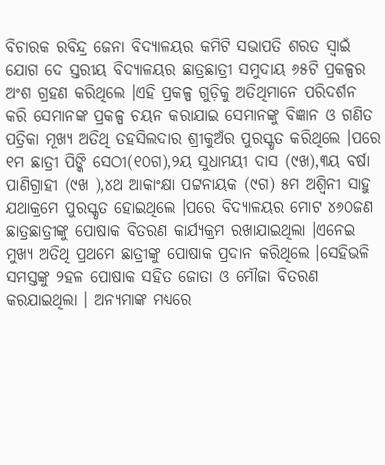ବିଚାରକ ରବିନ୍ଦ୍ର ଜେନା ବିଦ୍ୟାଳୟର କମିଟି ସଭାପତି ଶରତ ସ୍ୱାଇଁ ଯୋଗ ଦେ ସ୍ତରୀୟ ବିଦ୍ୟାଳୟର ଛାତ୍ରଛାତ୍ରୀ ସମୁଦାୟ ୬୫ଟି ପ୍ରକଳ୍ପର ଅଂଶ ଗ୍ରହଣ କରିଥିଲେ ।ଏହି ପ୍ରକଳ୍ପ ଗୁଡ଼ିକୁ ଅତିଥିମାନେ ପରିଦର୍ଶନ କରି ସେମାନଙ୍କ ପ୍ରକଳ୍ପ ଚୟନ କରାଯାଇ ସେମାନଙ୍କୁ ବିଜ୍ଞାନ ଓ ଗଣିତ ପତ୍ରିକା ମୂଖ୍ୟ ଅତିଥି ତହସିଲଦାର ଶ୍ରୀକୁଅଁର ପୁରସ୍କୃତ କରିଥିଲେ ।ପରେ ୧ମ ଛାତ୍ରୀ ପିଙ୍କି ସେଠୀ(୧୦ଗ),୨ୟ ସୁଧାମୟୀ ଦାସ (୯ଖ),୩ୟ ବର୍ଷା ପାଣିଗ୍ରାହୀ (୯ଖ ),୪ଥ ଆକାଂକ୍ଷା ପଟ୍ଟନାୟକ (୯ଗ) ୫ମ ଅଶ୍ୱିନୀ ସାହୁ ଯଥାକ୍ରମେ ପୁରସ୍କୃତ ହୋଇଥିଲେ ।ପରେ ବିଦ୍ୟାଳୟର ମୋଟ ୪୬୦ଜଣ ଛାତ୍ରଛାତ୍ରୀଙ୍କୁ ପୋଷାକ ବିତରଣ କାର୍ଯ୍ୟକ୍ରମ ରଖାଯାଇଥିଲା ।ଏନେଇ ମୁଖ୍ୟ ଅତିଥି ପ୍ରଥମେ ଛାତ୍ରୀଙ୍କୁ ପୋଷାକ ପ୍ରଦାନ କରିଥିଲେ ।ସେହିଭଳି ସମସ୍ତଙ୍କୁ ୨ହଳ ପୋଷାକ ସହିତ ଜୋତା ଓ ମୌଜା ବିତରଣ କରଯାଇଥିଲା । ଅନ୍ୟମାଙ୍କ ମଧ୍ୟରେ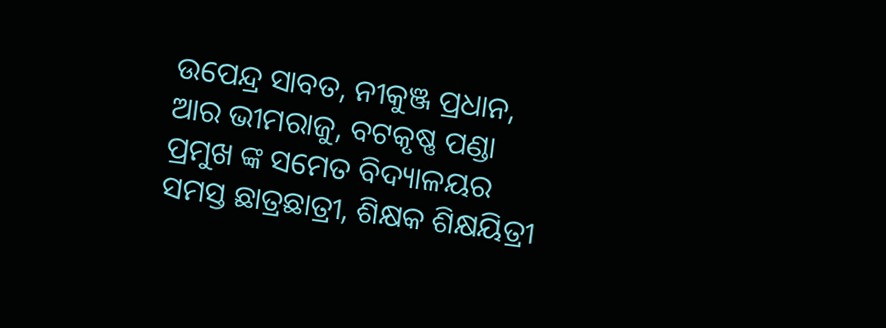ଉପେନ୍ଦ୍ର ସାବତ, ନୀକୁଞ୍ଜ ପ୍ରଧାନ, ଆର ଭୀମରାଜୁ, ବଟକୃଷ୍ଣ ପଣ୍ଡା ପ୍ରମୁଖ ଙ୍କ ସମେତ ବିଦ୍ୟାଳୟର ସମସ୍ତ ଛାତ୍ରଛାତ୍ରୀ, ଶିକ୍ଷକ ଶିକ୍ଷୟିତ୍ରୀ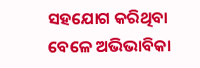ସହଯୋଗ କରିଥିବା ବେଳେ ଅଭିଭାବିକା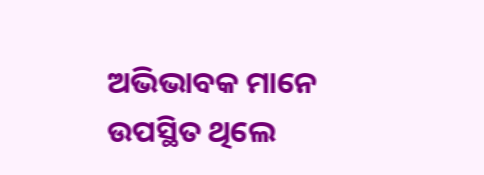ଅଭିଭାବକ ମାନେ ଉପସ୍ଥିତ ଥିଲେ